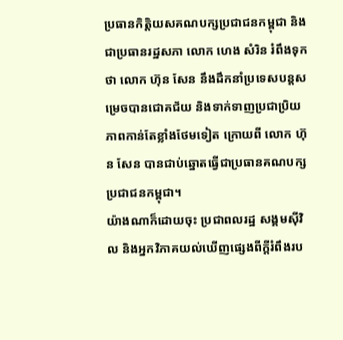ប្រធានកិត្តិយសគណបក្សប្រជាជនកម្ពុជា និងជាប្រធានរដ្ឋសភា លោក ហេង សំរិន រំពឹងទុកថា លោក ហ៊ុន សែន នឹងដឹកនាំប្រទេសបន្តសម្រេចបានជោគជ័យ និងទាក់ទាញប្រជាប្រិយភាពកាន់តែខ្លាំងថែមទៀត ក្រោយពី លោក ហ៊ុន សែន បានជាប់ឆ្នោតធ្វើជាប្រធានគណបក្សប្រជាជនកម្ពុជា។
យ៉ាងណាក៏ដោយចុះ ប្រជាពលរដ្ឋ សង្គមស៊ីវិល និងអ្នកវិភាគយល់ឃើញផ្សេងពីក្តីរំពឹងរប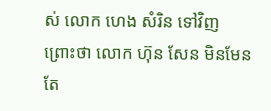ស់ លោក ហេង សំរិន ទៅវិញ ព្រោះថា លោក ហ៊ុន សែន មិនមែនតែ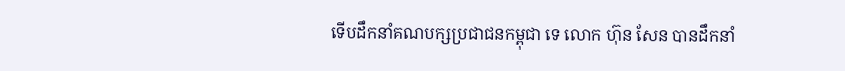ទើបដឹកនាំគណបក្សប្រជាជនកម្ពុជា ទេ លោក ហ៊ុន សែន បានដឹកនាំ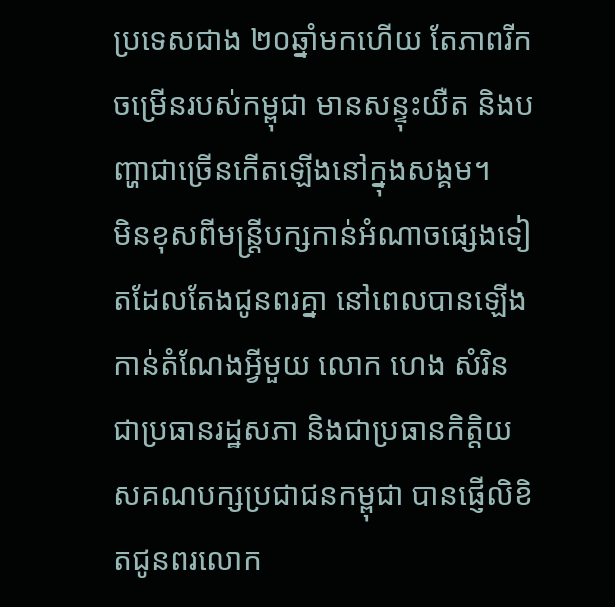ប្រទេសជាង ២០ឆ្នាំមកហើយ តែភាពរីកចម្រើនរបស់កម្ពុជា មានសន្ទុះយឺត និងបញ្ហាជាច្រើនកើតឡើងនៅក្នុងសង្គម។
មិនខុសពីមន្ត្រីបក្សកាន់អំណាចផ្សេងទៀតដែលតែងជូនពរគ្នា នៅពេលបានឡើងកាន់តំណែងអ្វីមួយ លោក ហេង សំរិន ជាប្រធានរដ្ឋសភា និងជាប្រធានកិត្តិយសគណបក្សប្រជាជនកម្ពុជា បានផ្ញើលិខិតជូនពរលោក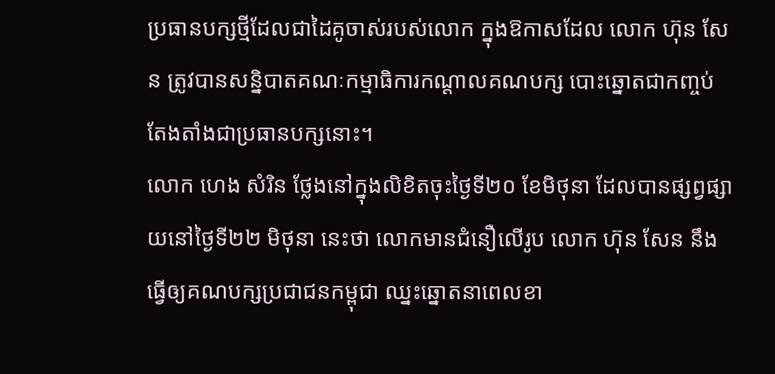ប្រធានបក្សថ្មីដែលជាដៃគូចាស់របស់លោក ក្នុងឱកាសដែល លោក ហ៊ុន សែន ត្រូវបានសន្និបាតគណៈកម្មាធិការកណ្ដាលគណបក្ស បោះឆ្នោតជាកញ្ចប់តែងតាំងជាប្រធានបក្សនោះ។
លោក ហេង សំរិន ថ្លែងនៅក្នុងលិខិតចុះថ្ងៃទី២០ ខែមិថុនា ដែលបានផ្សព្វផ្សាយនៅថ្ងៃទី២២ មិថុនា នេះថា លោកមានជំនឿលើរូប លោក ហ៊ុន សែន នឹងធ្វើឲ្យគណបក្សប្រជាជនកម្ពុជា ឈ្នះឆ្នោតនាពេលខា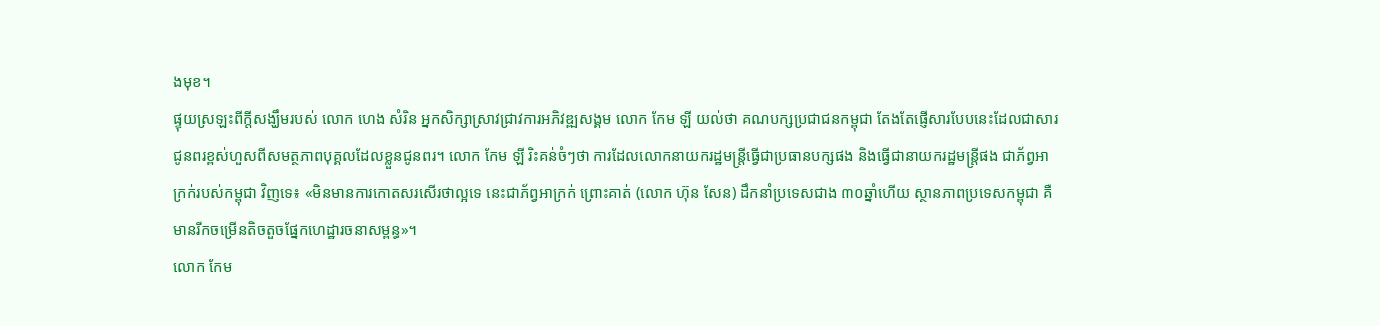ងមុខ។
ផ្ទុយស្រឡះពីក្តីសង្ឃឹមរបស់ លោក ហេង សំរិន អ្នកសិក្សាស្រាវជ្រាវការអភិវឌ្ឍសង្គម លោក កែម ឡី យល់ថា គណបក្សប្រជាជនកម្ពុជា តែងតែផ្ញើសារបែបនេះដែលជាសារជូនពរខ្ពស់ហួសពីសមត្ថភាពបុគ្គលដែលខ្លួនជូនពរ។ លោក កែម ឡី រិះគន់ចំៗថា ការដែលលោកនាយករដ្ឋមន្ត្រីធ្វើជាប្រធានបក្សផង និងធ្វើជានាយករដ្ឋមន្ត្រីផង ជាភ័ព្វអាក្រក់របស់កម្ពុជា វិញទេ៖ «មិនមានការកោតសរសើរថាល្អទេ នេះជាភ័ព្វអាក្រក់ ព្រោះគាត់ (លោក ហ៊ុន សែន) ដឹកនាំប្រទេសជាង ៣០ឆ្នាំហើយ ស្ថានភាពប្រទេសកម្ពុជា គឺមានរីកចម្រើនតិចតួចផ្នែកហេដ្ឋារចនាសម្ពន្ធ»។
លោក កែម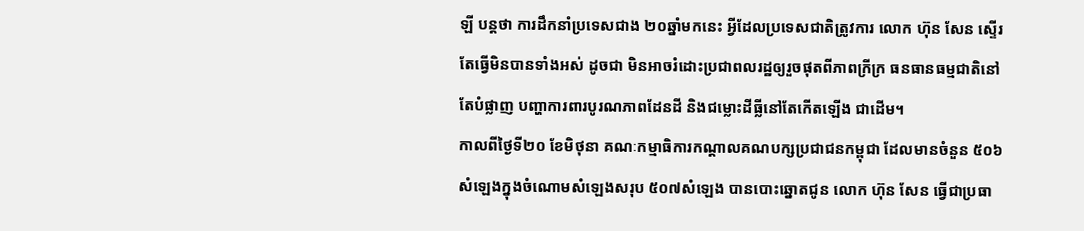ឡី បន្តថា ការដឹកនាំប្រទេសជាង ២០ឆ្នាំមកនេះ អ្វីដែលប្រទេសជាតិត្រូវការ លោក ហ៊ុន សែន ស្ទើរតែធ្វើមិនបានទាំងអស់ ដូចជា មិនអាចរំដោះប្រជាពលរដ្ឋឲ្យរួចផុតពីភាពក្រីក្រ ធនធានធម្មជាតិនៅតែបំផ្លាញ បញ្ហាការពារបូរណភាពដែនដី និងជម្លោះដីធ្លីនៅតែកើតឡើង ជាដើម។
កាលពីថ្ងៃទី២០ ខែមិថុនា គណៈកម្មាធិការកណ្ដាលគណបក្សប្រជាជនកម្ពុជា ដែលមានចំនួន ៥០៦សំឡេងក្នុងចំណោមសំឡេងសរុប ៥០៧សំឡេង បានបោះឆ្នោតជូន លោក ហ៊ុន សែន ធ្វើជាប្រធា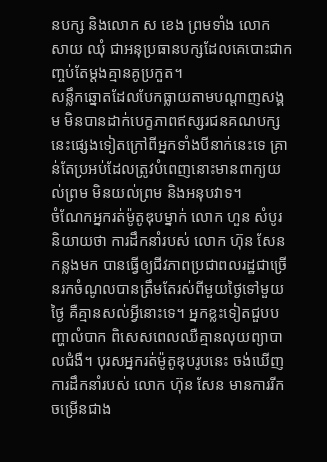នបក្ស និងលោក ស ខេង ព្រមទាំង លោក សាយ ឈុំ ជាអនុប្រធានបក្សដែលគេបោះជាកញ្ចប់តែម្ដងគ្មានគូប្រកួត។
សន្លឹកឆ្នោតដែលបែកធ្លាយតាមបណ្ដាញសង្គម មិនបានដាក់បេក្ខភាពឥស្សរជនគណបក្សនេះផ្សេងទៀតក្រៅពីអ្នកទាំងបីនាក់នេះទេ គ្រាន់តែប្រអប់ដែលត្រូវបំពេញនោះមានពាក្យយល់ព្រម មិនយល់ព្រម និងអនុបវាទ។
ចំណែកអ្នករត់ម៉ូតូឌុបម្នាក់ លោក ហួន សំបូរ និយាយថា ការដឹកនាំរបស់ លោក ហ៊ុន សែន កន្លងមក បានធ្វើឲ្យជីវភាពប្រជាពលរដ្ឋជាច្រើនរកចំណូលបានត្រឹមតែរស់ពីមួយថ្ងៃទៅមួយថ្ងៃ គឺគ្មានសល់អ្វីនោះទេ។ អ្នកខ្លះទៀតជួបបញ្ហាលំបាក ពិសេសពេលឈឺគ្មានលុយព្យាបាលជំងឺ។ បុរសអ្នករត់ម៉ូតូឌុបរូបនេះ ចង់ឃើញការដឹកនាំរបស់ លោក ហ៊ុន សែន មានការរីកចម្រើនជាង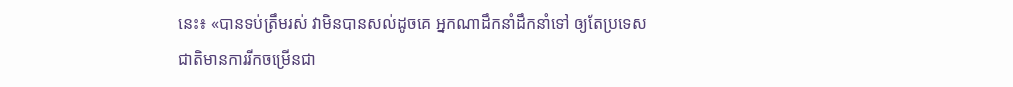នេះ៖ «បានទប់ត្រឹមរស់ វាមិនបានសល់ដូចគេ អ្នកណាដឹកនាំដឹកនាំទៅ ឲ្យតែប្រទេសជាតិមានការរីកចម្រើនជា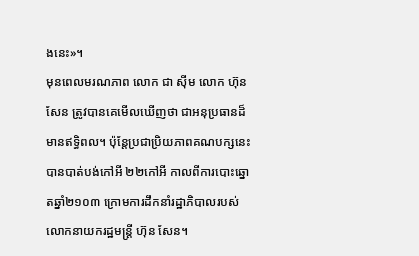ងនេះ»។
មុនពេលមរណភាព លោក ជា ស៊ីម លោក ហ៊ុន សែន ត្រូវបានគេមើលឃើញថា ជាអនុប្រធានដ៏មានឥទ្ធិពល។ ប៉ុន្តែប្រជាប្រិយភាពគណបក្សនេះ បានបាត់បង់កៅអី ២២កៅអី កាលពីការបោះឆ្នោតឆ្នាំ២១០៣ ក្រោមការដឹកនាំរដ្ឋាភិបាលរបស់លោកនាយករដ្ឋមន្ត្រី ហ៊ុន សែន។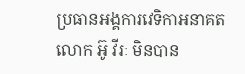ប្រធានអង្គការវេទិកាអនាគត លោក អ៊ូ វីរៈ មិនបាន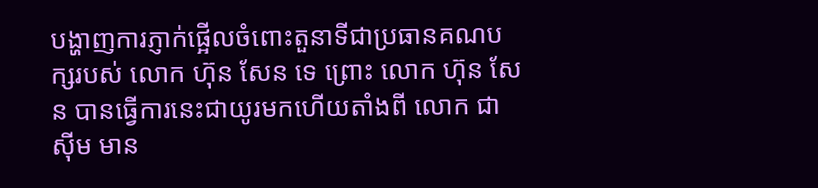បង្ហាញការភ្ញាក់ផ្អើលចំពោះតួនាទីជាប្រធានគណបក្សរបស់ លោក ហ៊ុន សែន ទេ ព្រោះ លោក ហ៊ុន សែន បានធ្វើការនេះជាយូរមកហើយតាំងពី លោក ជា ស៊ីម មាន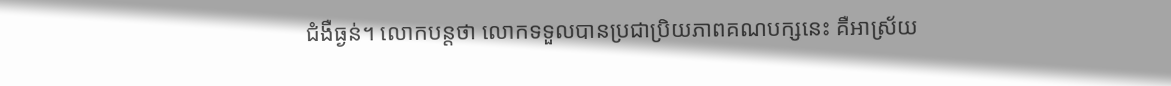ជំងឺធ្ងន់។ លោកបន្តថា លោកទទួលបានប្រជាប្រិយភាពគណបក្សនេះ គឺអាស្រ័យ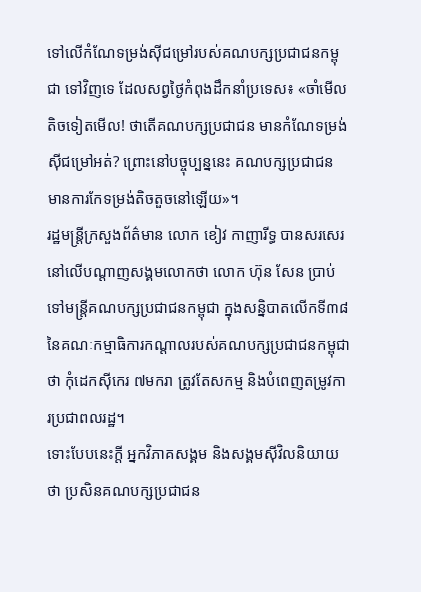ទៅលើកំណែទម្រង់ស៊ីជម្រៅរបស់គណបក្សប្រជាជនកម្ពុជា ទៅវិញទេ ដែលសព្វថ្ងៃកំពុងដឹកនាំប្រទេស៖ «ចាំមើលតិចទៀតមើល! ថាតើគណបក្សប្រជាជន មានកំណែទម្រង់ស៊ីជម្រៅអត់? ព្រោះនៅបច្ចុប្បន្ននេះ គណបក្សប្រជាជន មានការកែទម្រង់តិចតួចនៅឡើយ»។
រដ្ឋមន្ត្រីក្រសួងព័ត៌មាន លោក ខៀវ កាញារីទ្ធ បានសរសេរនៅលើបណ្ដាញសង្គមលោកថា លោក ហ៊ុន សែន ប្រាប់ទៅមន្ត្រីគណបក្សប្រជាជនកម្ពុជា ក្នុងសន្និបាតលើកទី៣៨ នៃគណៈកម្មាធិការកណ្ដាលរបស់គណបក្សប្រជាជនកម្ពុជា ថា កុំដេកស៊ីកេរ ៧មករា ត្រូវតែសកម្ម និងបំពេញតម្រូវការប្រជាពលរដ្ឋ។
ទោះបែបនេះក្តី អ្នកវិភាគសង្គម និងសង្គមស៊ីវិលនិយាយថា ប្រសិនគណបក្សប្រជាជន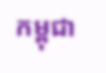កម្ពុជា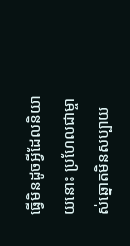ធ្វើមិនដូចអ្វីដែលនិយាយនោះ ប្រហែលជាម្ចាស់ឆ្នោតមិនសប្បាយ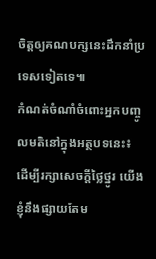ចិត្តឲ្យគណបក្សនេះដឹកនាំប្រទេសទៀតទេ៕
កំណត់ចំណាំចំពោះអ្នកបញ្ចូលមតិនៅក្នុងអត្ថបទនេះ៖
ដើម្បីរក្សាសេចក្ដីថ្លៃថ្នូរ យើងខ្ញុំនឹងផ្សាយតែម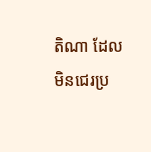តិណា ដែលមិនជេរប្រ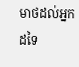មាថដល់អ្នកដទៃ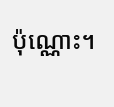ប៉ុណ្ណោះ។